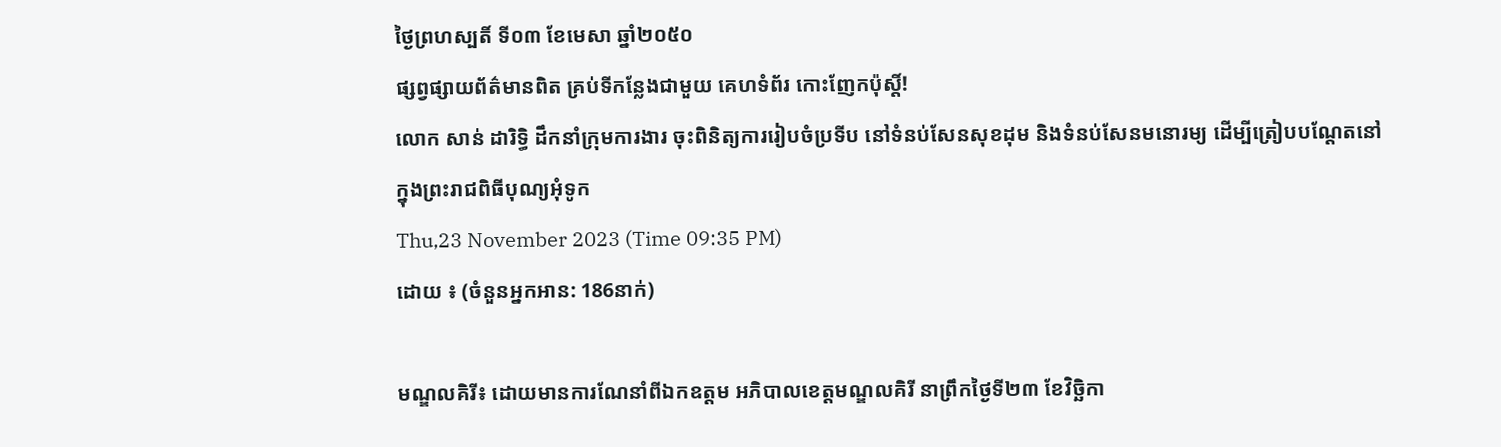ថ្ងៃព្រហស្បតិ៍ ទី០៣ ខែមេសា ឆ្នាំ២០៥០
ផ្សព្វផ្សាយព័ត៌មានពិត គ្រប់ទីកន្លែងជាមួយ គេហទំព័រ កោះញែកប៉ុស្តិ៍!
លោក សាន់ ដារិទ្ធិ ដឹកនាំក្រុមការងារ ចុះពិនិត្យការរៀបចំប្រទីប នៅទំនប់សែនសុខដុម និងទំនប់សែនមនោរម្យ ដើម្បីត្រៀបបណ្តែតនៅក្នុងព្រះរាជពិធីបុណ្យអុំទូក
Thu,23 November 2023 (Time 09:35 PM)
ដោយ ៖ (ចំនួនអ្នកអាន: 186នាក់)

មណ្ឌលគិរី៖ ដោយមានការណែនាំពីឯកឧត្តម អភិបាលខេត្តមណ្ឌលគិរី នាព្រឹកថ្ងៃទី២៣ ខែវិច្ឆិកា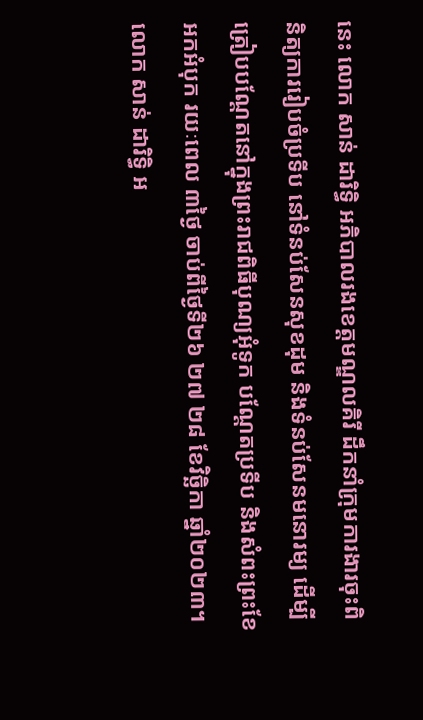នេះ លោក សាន់ ដារិទ្ធិ អភិបាលរងខេត្តមណ្ឌលគិរី ដឹកនាំក្រុមការងារចុះពិនិត្យការរៀបចំប្រទីប នៅទំនប់សែនសុខដុម និងទំនប់សែនមនោរម្យ ដើម្បីត្រៀបបណ្តែតនៅក្នុងព្រះរាជពិធីបុណ្យអុំទូក បណ្តែតប្រទីប និងសំពះព្រះខែ អកអំបុក រយៈពេល ៣ថ្ងៃ ចាប់ពីថ្ងៃទី២៦ ២៧ ២៨ ខែវិច្ឆិកា ឆ្នាំ២០២៣។
លោក សាន់ ដារិទ្ធិ អ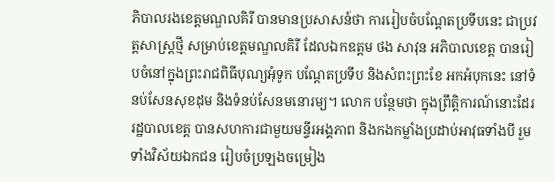ភិបាលរងខេត្តមណ្ឌលគិរី បានមានប្រសាសន៍ថា ការរៀបចំបណ្តែតប្រទីបនេះ ជាប្រវត្តសាស្រ្តថ្មី សម្រាប់ខេត្តមណ្ឌលគិរី ដែលឯកឧត្តម ថង សាវុន អភិបាលខេត្ត បានរៀបចំនៅក្នុងព្រះរាជពិធីបុណ្យអុំទូក បណ្តែតប្រទីប និងសំពះព្រះខែ អកអំបុកនេះ នៅទំនប់សែនសុខដុម និងទំនប់សែនមនោរម្យ។ លោក បន្ថែមថា ក្នុងព្រឹត្តិការណ៍នោះដែរ រដ្ឋបាលខេត្ត បានសហការជាមួយមន្ទីរអង្គភាព និងកងកម្លាំងប្រដាប់អាវុធទាំងបី រួមទាំងវិស័យឯកជន រៀបចំប្រឡងចម្រៀង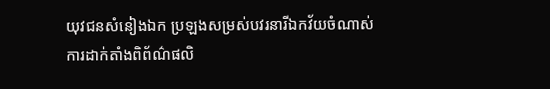យុវជនសំនៀងឯក ប្រឡងសម្រស់បវរនារីឯកវ័យចំណាស់ ការដាក់តាំងពិព័ណ៌ផលិ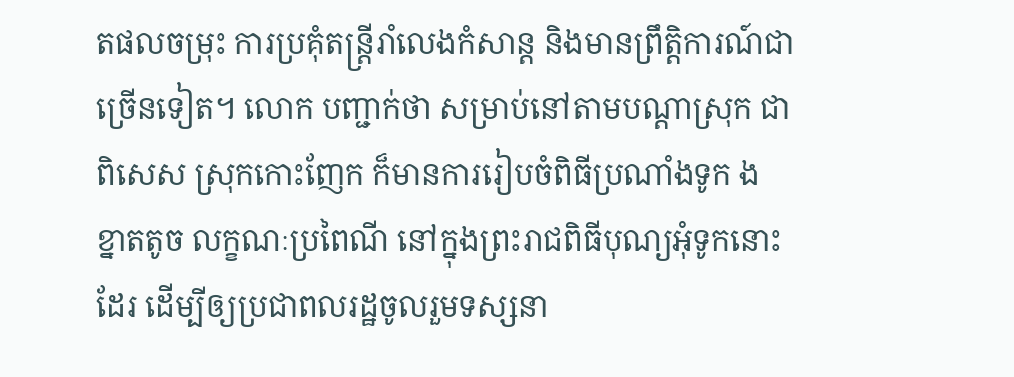តផលចម្រុះ ការប្រគុំតន្ត្រីរាំលេងកំសាន្ត និងមានព្រឹត្តិការណ៍ជាច្រើនទៀត។ លោក បញ្ជាក់ថា សម្រាប់នៅតាមបណ្តាស្រុក ជាពិសេស ស្រុកកោះញែក ក៏មានការរៀបចំពិធីប្រណាំងទូក ង ខ្នាតតូច លក្ខណៈប្រពៃណី នៅក្នុងព្រះរាជពិធីបុណ្យអុំទូកនោះដែរ ដើម្បីឲ្យប្រជាពលរដ្ឋចូលរួមទស្សនា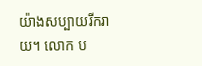យ៉ាងសប្បាយរីករាយ។ លោក ប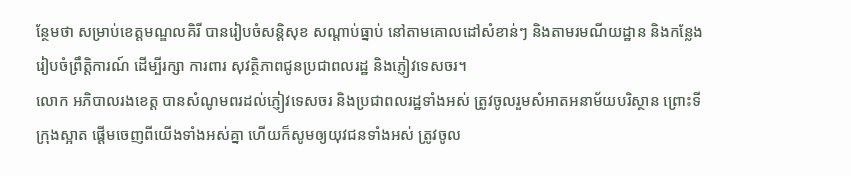ន្ថែមថា សម្រាប់ខេត្តមណ្ឌលគិរី បានរៀបចំសន្តិសុខ សណ្តាប់ធ្នាប់ នៅតាមគោលដៅសំខាន់ៗ និងតាមរមណីយដ្ឋាន និងកន្លែងរៀបចំព្រឹត្តិការណ៍ ដើម្បីរក្សា ការពារ សុវត្ថិភាពជូនប្រជាពលរដ្ឋ និងភ្ញៀវទេសចរ។
លោក អភិបាលរងខេត្ត បានសំណូមពរដល់ភ្ញៀវទេសចរ និងប្រជាពលរដ្ឋទាំងអស់ ត្រូវចូលរួមសំអាតអនាម័យបរិស្ថាន ព្រោះទីក្រុងស្អាត ផ្តើមចេញពីយើងទាំងអស់គ្នា ហើយក៏សូមឲ្យយុវជនទាំងអស់ ត្រូវចូល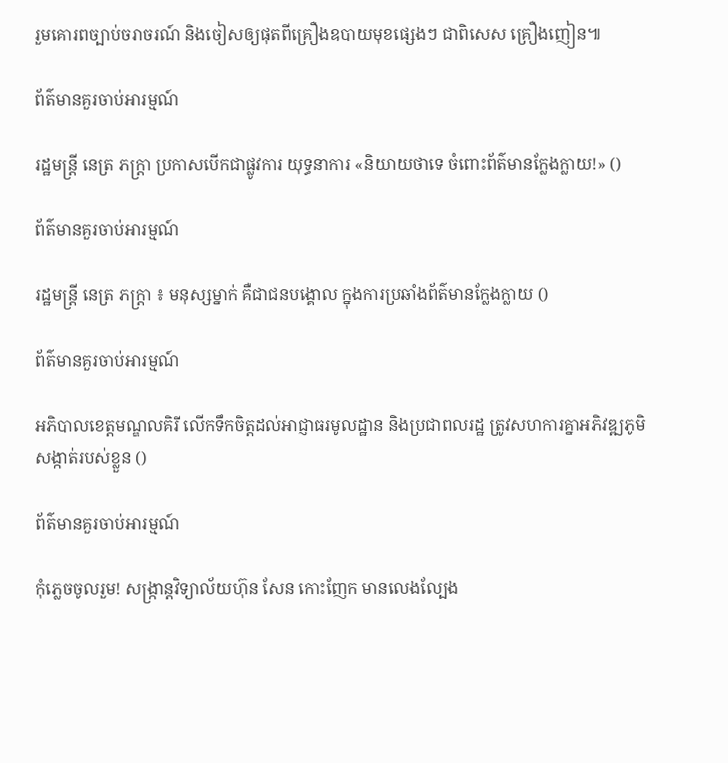រួមគោរពច្បាប់ចរាចរណ៍ និងចៀសឲ្យផុតពីគ្រឿងឧបាយមុខផ្សេងៗ ជាពិសេស គ្រឿងញៀន៕

ព័ត៌មានគួរចាប់អារម្មណ៍

រដ្ឋមន្ត្រី នេត្រ ភក្ត្រា ប្រកាសបើកជាផ្លូវការ យុទ្ធនាការ «និយាយថាទេ ចំពោះព័ត៌មានក្លែងក្លាយ!» ()

ព័ត៌មានគួរចាប់អារម្មណ៍

រដ្ឋមន្ត្រី នេត្រ ភក្ត្រា ៖ មនុស្សម្នាក់ គឺជាជនបង្គោល ក្នុងការប្រឆាំងព័ត៌មានក្លែងក្លាយ ()

ព័ត៌មានគួរចាប់អារម្មណ៍

អភិបាលខេត្តមណ្ឌលគិរី លើកទឹកចិត្តដល់អាជ្ញាធរមូលដ្ឋាន និងប្រជាពលរដ្ឋ ត្រូវសហការគ្នាអភិវឌ្ឍភូមិ សង្កាត់របស់ខ្លួន ()

ព័ត៌មានគួរចាប់អារម្មណ៍

កុំភ្លេចចូលរួម! សង្ក្រាន្តវិទ្យាល័យហ៊ុន សែន កោះញែក មានលេងល្បែង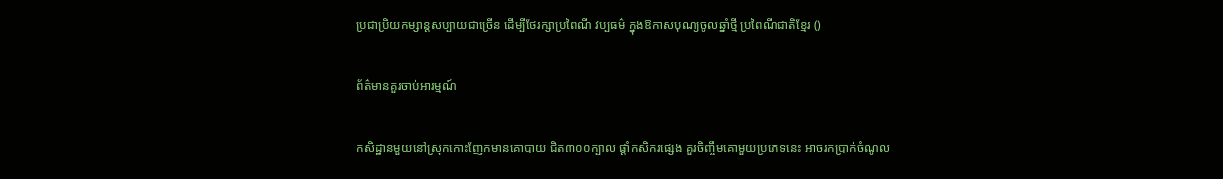ប្រជាប្រិយកម្សាន្តសប្បាយជាច្រើន ដើម្បីថែរក្សាប្រពៃណី វប្បធម៌ ក្នុងឱកាសបុណ្យចូលឆ្នាំថ្មី ប្រពៃណីជាតិខ្មែរ ()

ព័ត៌មានគួរចាប់អារម្មណ៍

កសិដ្ឋានមួយនៅស្រុកកោះញែកមានគោបាយ ជិត៣០០ក្បាល ផ្ដាំកសិករផ្សេង គួរចិញ្ចឹមគោមួយប្រភេទនេះ អាចរកប្រាក់ចំណូល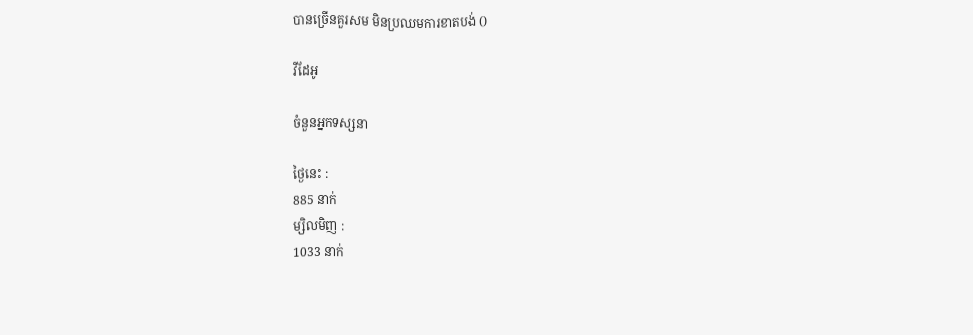បានច្រើនគួរសម មិនប្រឈមការខាតបង់ ()

វីដែអូ

ចំនួនអ្នកទស្សនា

ថ្ងៃនេះ :
885 នាក់
ម្សិលមិញ :
1033 នាក់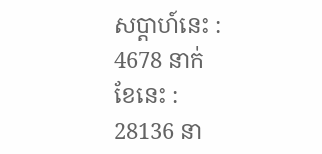សប្តាហ៍នេះ :
4678 នាក់
ខែនេះ :
28136 នា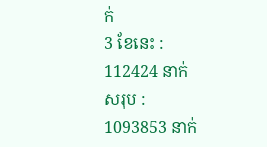ក់
3 ខែនេះ :
112424 នាក់
សរុប :
1093853 នាក់